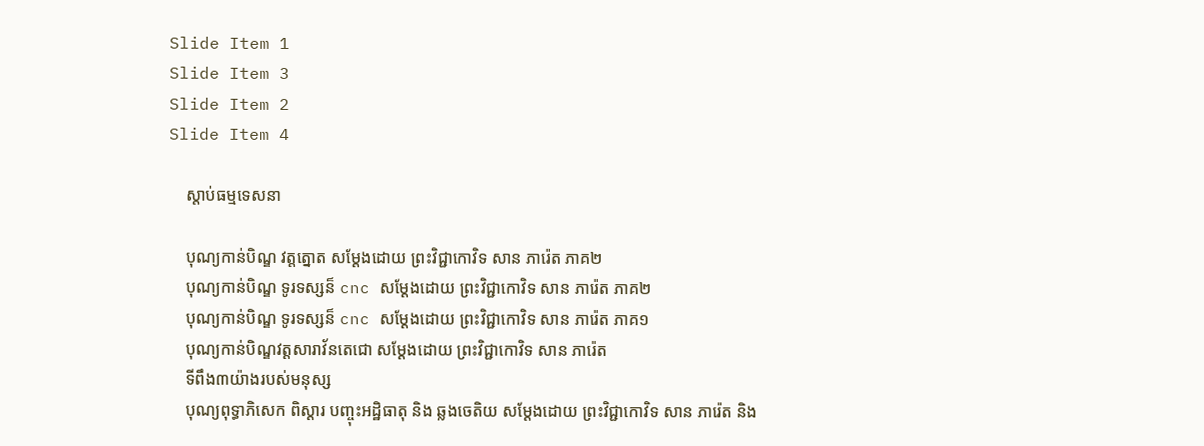Slide Item 1
Slide Item 3
Slide Item 2
Slide Item 4

    ស្តាប់ធម្មទេសនា

    បុណ្យកាន់បិណ្ឌ វត្តត្នោត សម្ដែងដោយ ព្រះវិជ្ជាកោវិទ សាន ភារ៉េត ភាគ២
    បុណ្យកាន់បិណ្ឌ ទូរទស្សន៏ cnc សម្ដែងដោយ ព្រះវិជ្ជាកោវិទ សាន ភារ៉េត ភាគ២
    បុណ្យកាន់បិណ្ឌ ទូរទស្សន៏ cnc សម្ដែងដោយ ព្រះវិជ្ជាកោវិទ សាន ភារ៉េត ភាគ១
    បុណ្យកាន់បិណ្ឌវត្តសារាវ័នតេជោ សម្ដែងដោយ ព្រះវិជ្ជាកោវិទ សាន ភារ៉េត
    ទីពឹង៣យ៉ាងរបស់មនុស្ស
    បុណ្យពុទ្ធាភិសេក ពិស្ដារ បញ្ចុះអដ្ឋិធាតុ និង ឆ្លងចេតិយ សម្ដែងដោយ ព្រះវិជ្ជាកោវិទ សាន ភារ៉េត និង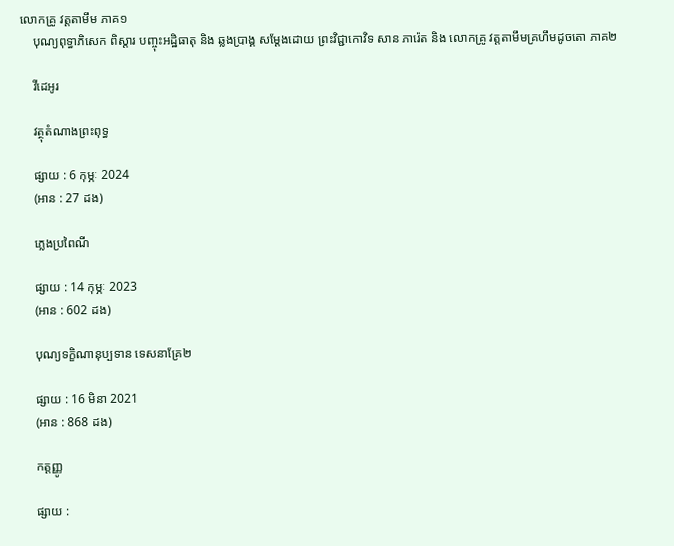លោកគ្រូ វត្តតាមឹម ភាគ១
    បុណ្យពុទ្ធាភិសេក ពិស្ដារ បញ្ចុះអដ្ឋិធាតុ និង ឆ្លងប្រាង្គ សម្ដែងដោយ ព្រះវិជ្ជាកោវិទ សាន ភារ៉េត និង លោកគ្រូ វត្តតាមឹមគ្រហឹមដូចតោ ភាគ២

    វីដេអូរ

    វត្ថុតំណាងព្រះពុទ្ធ

    ផ្សាយ : 6 កុម្ភៈ 2024
    (អាន : 27 ដង)

    ភ្លេងប្រពៃណី

    ផ្សាយ : 14 កុម្ភៈ 2023
    (អាន : 602 ដង)

    បុណ្យទក្ខិណានុប្បទាន ទេសនាគ្រែ២

    ផ្សាយ : 16 មិនា 2021
    (អាន : 868 ដង)

    កត្តញ្ញូ

    ផ្សាយ :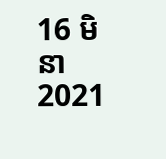16 មិនា 2021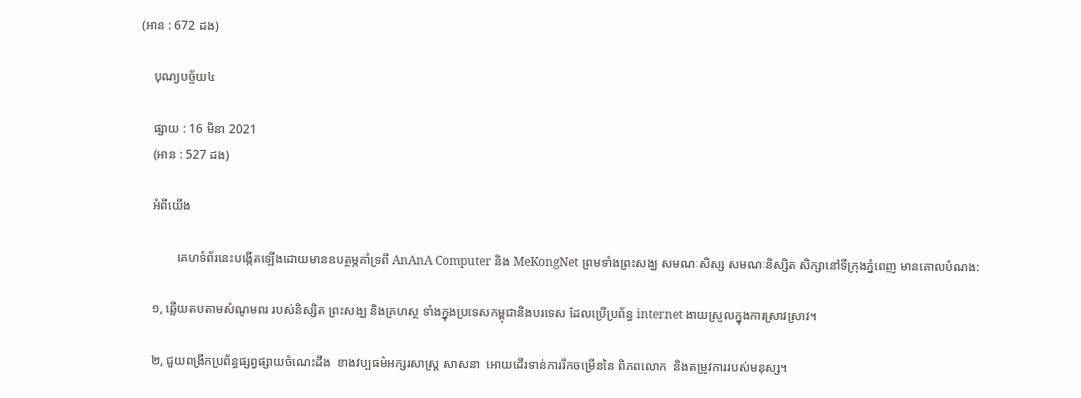(អាន : 672 ដង)

    បុណ្យបច្ច័យ៤

    ផ្សាយ : 16 មិនា 2021
    (អាន : 527 ដង)

    អំពីយើង

            គេហទំព័រនេះបង្កើតឡើងដោយមានឧបត្ថម្ភគាំទ្រពី AnAnA Computer និង MeKongNet ព្រមទាំងព្រះសង្ឃ សមណៈសិស្ស សមណៈនិស្សិត សិក្សានៅទីក្រុងភ្នំពេញ មានគោលបំណង:

    ១, ឆ្លើយតបតាមសំណូមពរ របស់និស្សិត ព្រះសង្ឃ និងគ្រហស្ថ ទាំងក្នុងប្រទេសកម្ពុជានិងបរទេស ដែលប្រើប្រព័ន្ធ internet ងាយស្រួលក្នុងការស្រាវស្រាវ។

    ២, ជួយពង្រីកប្រព័ន្ធផ្សព្វផ្សាយចំណេះដឹង  ខាងវប្បធម៌អក្សរសាស្រ្ត សាសនា  អោយដើរទាន់ការរីកចម្រើននៃ ពិភពលោក  និងតម្រូវការរបស់មនុស្ស។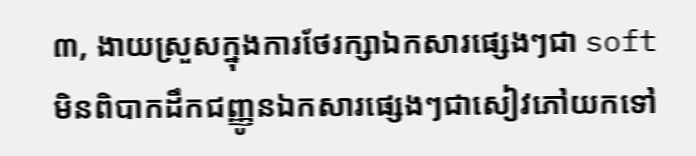៣, ងាយស្រួសក្នុងការថែរក្សាឯកសារផ្សេងៗជា soft មិនពិបាកដឹកជញ្ញូនឯកសារផ្សេងៗជាសៀវភៅយកទៅ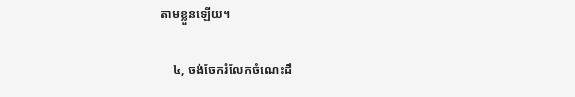តាមខ្លួនឡើយ។

    ៤, ចង់ចែករំលែកចំណេះដឹ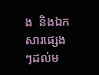ង  និងឯកសារផ្សេងៗដល់ម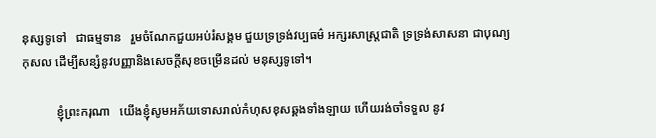នុស្សទូទៅ   ជាធម្មទាន   រួមចំណែកជួយអប់រំសង្គម ជួយទ្រទ្រង់វប្បធម៌ អក្សរសាស្រ្តជាតិ ទ្រទ្រង់សាសនា ជាបុណ្យកុសល ដើម្បីសន្សំនូវបញ្ញានិងសេចក្តីសុខចម្រើនដល់ មនុស្សទូទៅ។

           ខ្ញុំព្រះករុណា   យើងខ្ញុំសូមអភ័យទោសរាល់កំហុសខុសឆ្គងទាំងឡាយ ហើយរង់ចាំទទួល នូវ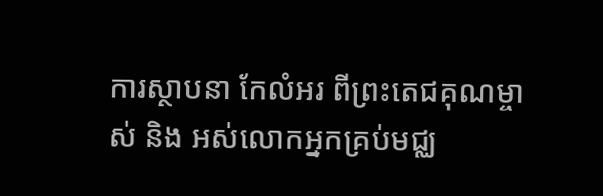ការស្ថាបនា កែលំអរ ពីព្រះតេជគុណម្ចាស់ និង អស់លោកអ្នកគ្រប់មជ្ឈ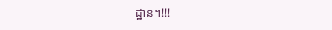ដ្ឋាន។!!!